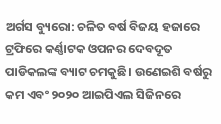ଅର୍ଗସ ବ୍ୟୁରୋ: ଚଳିତ ବର୍ଷ ବିଜୟ ହଜାରେ ଟ୍ରଫିରେ କର୍ଣ୍ଣାଟକ ଓପନର ଦେବଦୂତ ପାଡିକଲଙ୍କ ବ୍ୟାଟ ଚମକୁଛି। ଉଣେଇଶି ବର୍ଷରୁ କମ ଏବଂ ୨୦୨୦ ଆଇପିଏଲ ସିଜିନରେ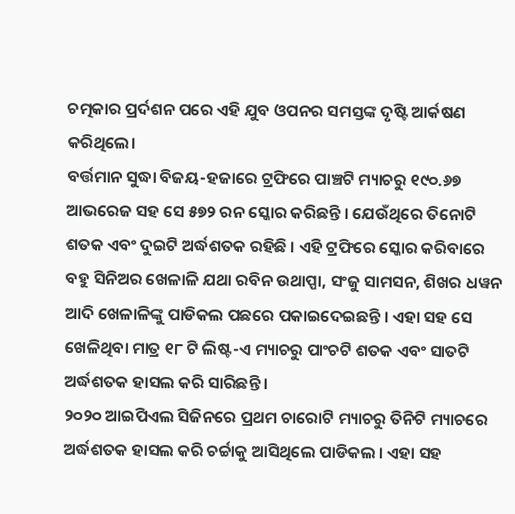ଚତ୍ମକାର ପ୍ରର୍ଦଶନ ପରେ ଏହି ଯୁବ ଓପନର ସମସ୍ତଙ୍କ ଦୃଷ୍ଟି ଆର୍କଷଣ କରିଥିଲେ।
ବର୍ତ୍ତମାନ ସୁଦ୍ଧା ବିଜୟ-ହଜାରେ ଟ୍ରଫିରେ ପାଞ୍ଚଟି ମ୍ୟାଚରୁ ୧୯୦.୬୭ ଆଭରେଜ ସହ ସେ ୫୭୨ ରନ ସ୍କୋର କରିଛନ୍ତି । ଯେଉଁଥିରେ ତିନୋଟି ଶତକ ଏବଂ ଦୁଇଟି ଅର୍ଦ୍ଧଶତକ ରହିଛି । ଏହି ଟ୍ରଫିରେ ସ୍କୋର କରିବାରେ ବହୁ ସିନିଅର ଖେଳାଳି ଯଥା ରବିନ ଉଥାପ୍ପା, ସଂଜୁ ସାମସନ, ଶିଖର ଧୱନ ଆଦି ଖେଳାଳିଙ୍କୁ ପାଡିକଲ ପଛରେ ପକାଇଦେଇଛନ୍ତି । ଏହା ସହ ସେ ଖେଳିଥିବା ମାତ୍ର ୧୮ ଟି ଲିଷ୍ଟ-ଏ ମ୍ୟାଚରୁ ପାଂଚଟି ଶତକ ଏବଂ ସାତଟି ଅର୍ଦ୍ଧଶତକ ହାସଲ କରି ସାରିଛନ୍ତି ।
୨୦୨୦ ଆଇପିଏଲ ସିଜିନରେ ପ୍ରଥମ ଚାରୋଟି ମ୍ୟାଚରୁ ତିନିଟି ମ୍ୟାଚରେ ଅର୍ଦ୍ଧଶତକ ହାସଲ କରି ଚର୍ଚ୍ଚାକୁ ଆସିଥିଲେ ପାଡିକଲ । ଏହା ସହ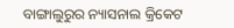ବାଙ୍ଗାଲୁରୁର ନ୍ୟାସନାଲ କ୍ରିକେଟ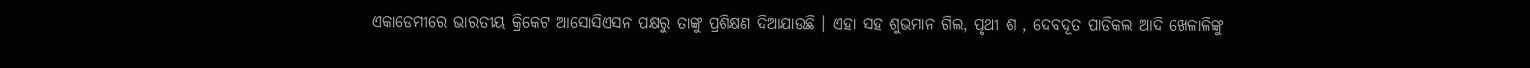ଏକାଡେମୀରେ ଭାରତୀୟ କ୍ରିକେଟ ଆସୋସିଏସନ ପକ୍ଷରୁ ତାଙ୍କୁ ପ୍ରଶିକ୍ଷଣ ଦିଆଯାଉଛି । ଏହା ସହ ଶୁଭମାନ ଗିଲ, ପୃଥୀ ଶ , ଦେବଦୂତ ପାଡିକଲ ଆଦି ଖେଳାଳିଙ୍କୁ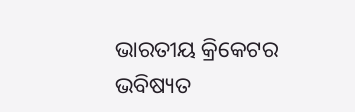ଭାରତୀୟ କ୍ରିକେଟର ଭବିଷ୍ୟତ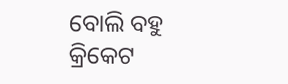ବୋଲି ବହୁ କ୍ରିକେଟ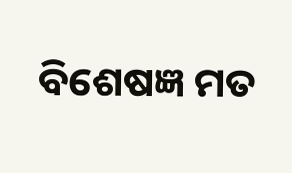ବିଶେଷଜ୍ଞ ମତ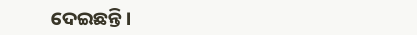ଦେଇଛନ୍ତି ।